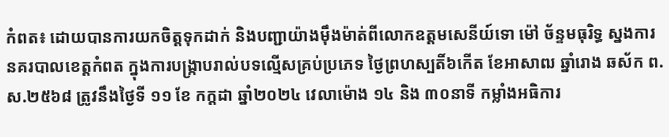កំពត៖ ដោយបានការយកចិត្តទុកដាក់ និងបញ្ជាយ៉ាងម៉ឹងម៉ាត់ពីលោកឧត្តមសេនីយ៍ទោ ម៉ៅ ច័ន្ទមធុរិទ្ធ ស្នងការនគរបាលខេត្តកំពត ក្នុងការបង្រ្កាបរាល់បទល្មើសគ្រប់ប្រភេទ ថ្ងៃព្រហស្បតិ៍៦កើត ខែអាសាឍ ឆ្នាំរោង ឆស័ក ព.ស.២៥៦៨ ត្រូវនឹងថ្ងៃទី ១១ ខែ កក្តដា ឆ្នាំ២០២៤ វេលាម៉ោង ១៤ និង ៣០នាទី កម្លាំងអធិការ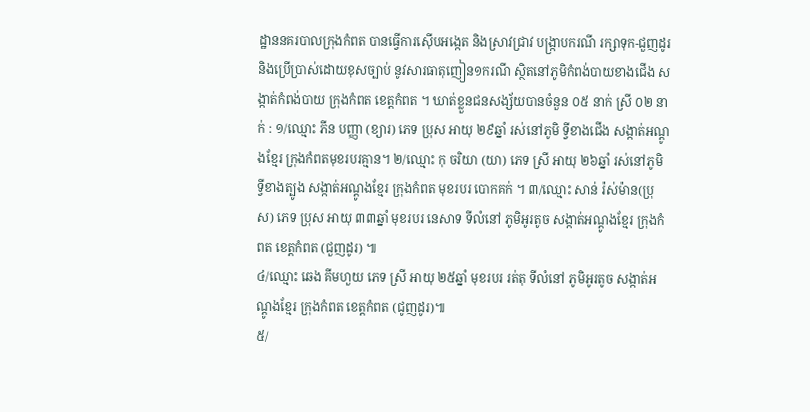ដ្ឋាននគរបាលក្រុងកំពត បានធ្វើការស៊ើបអង្កេត និងស្រាវជ្រាវ បង្ក្រាបករណី រក្សាទុក-ជួញដូរ និងប្រើប្រាស់ដោយខុសច្បាប់ នូវសារធាតុញៀន១ករណី ស្ថិតនៅភូមិកំពង់បាយខាងជើង សង្កាត់កំពង់បាយ ក្រុងកំពត ខេត្តកំពត ។ ឃាត់ខ្លួនជនសង្ស័យបានចំនួន ០៥ នាក់ ស្រី ០២ នាក់ : ១/ឈ្មោះ ភីន បញ្ញា (ខ្យារ) ភេទ ប្រុស អាយុ ២៩ឆ្នាំ រស់នៅភូមិ ទ្វីខាងជើង សង្កាត់អណ្តូងខ្មែរ ក្រុងកំពតមុខរបរគ្មាន។ ២/ឈ្មោះ កុ ចរិយា (យា) ភេទ ស្រី អាយុ ២៦ឆ្នាំ រស់នៅភូមិ ទ្វីខាងត្បូង សង្កាត់អណ្តូងខ្មែរ ក្រុងកំពត មុខរបរ បោកគក់ ។ ៣/ឈ្មោះ សាន់ រ៉ស់ម៉ាន(ប្រុស) ភេទ ប្រុស អាយុ ៣៣ឆ្នាំ មុខរបរ នេសាទ ទីលំនៅ ភូមិអូរតូច សង្កាត់អណ្ដូងខ្មែរ ក្រុងកំពត ខេត្តកំពត (ជួញដូរ) ៕
៤/ឈ្មោះ ឆេង គីមហួយ ភេទ ស្រី អាយុ ២៥ឆ្នាំ មុខរបរ រត់តុ ទីលំនៅ ភូមិអូរតូច សង្កាត់អណ្ដូងខ្មែរ ក្រុងកំពត ខេត្តកំពត (ជូញដូរ)៕
៥/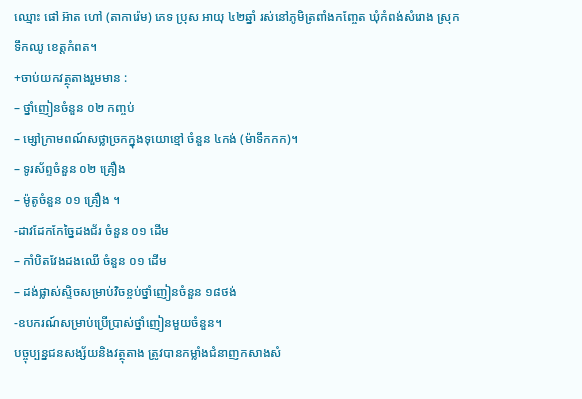ឈ្មោះ ផៅ អ៊ាត ហៅ (តាការ៉េម) ភេទ ប្រុស អាយុ ៤២ឆ្នាំ រស់នៅភូមិត្រពាំងកញ្ចែត ឃុំកំពង់សំរោង ស្រុកទឹកឈូ ខេត្តកំពត។
+ចាប់យកវត្ថុតាងរួមមាន :
– ថ្នាំញៀនចំនួន ០២ កញ្ចប់
– ម្សៅក្រាមពណ៍សថ្លាច្រកក្នុងទុយោខ្មៅ ចំនួន ៤កង់ (ម៉ាទឹកកក)។
– ទូរស័ព្ទចំនួន ០២ គ្រឿង
– ម៉ូតូចំនួន ០១ គ្រឿង ។
-ដាវដែកកែច្នៃដងជ័រ ចំនួន ០១ ដើម
– កាំបិតវែងដងឈើ ចំនួន ០១ ដើម
– ដង់ផ្លាស់ស្ទិចសម្រាប់វិចខ្ចប់ថ្នាំញៀនចំនួន ១៨ថង់
-ឧបករណ៍សម្រាប់ប្រើប្រាស់ថ្នាំញៀនមួយចំនួន។
បច្ចុប្បន្នជនសង្ស័យនិងវត្ថុតាង ត្រូវបានកម្លាំងជំនាញកសាងសំ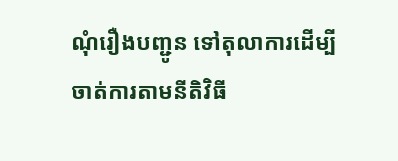ណុំរឿងបញ្ជូន ទៅតុលាការដើម្បីចាត់ការតាមនីតិវិធី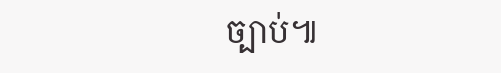ច្បាប់៕